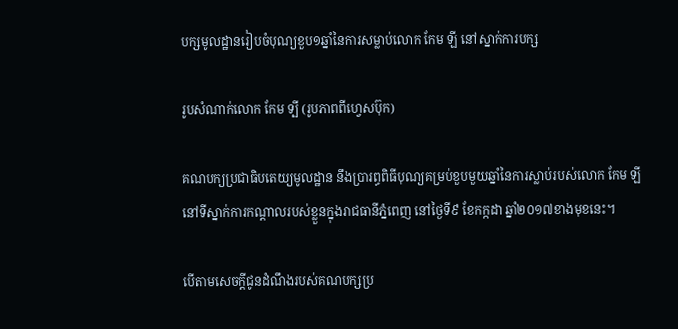បក្សមូលដ្ឋានរៀបចំបុណ្យខួប១ឆ្នាំនៃការសម្លាប់លោក កែម ឡី នៅស្នាក់ការបក្ស

រូបសំណាក់លោក កែម ទ្បី (រូបភាពពីហ្វេសប៊ុក)

គណបក្យប្រជាធិបតេយ្យមូលដ្ឋាន នឹងប្រារព្ធពិធីបុណ្យគម្រប់ខួបមួយឆ្នាំនៃការស្លាប់របស់លោក កែម ឡី នៅទីស្នាក់ការកណ្តាលរបស់ខ្លួនក្នុងរាជធានីភ្នំពេញ នៅថ្ងៃទី៩ ខែកក្កដា ឆ្នាំ២០១៧ខាងមុខនេះ។

បើតាមសេចក្តីជូនដំណឹងរបស់គណបក្សប្រ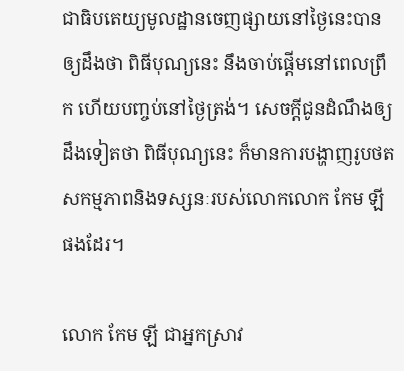ជាធិបតេយ្យមូលដ្ឋានចេញផ្សាយនៅថ្ងៃនេះបានឲ្យដឹងថា ពិធីបុណ្យនេះ នឹងចាប់ផ្តើមនៅពេលព្រឹក ហើយបញ្ចប់នៅថ្ងៃត្រង់។ សេចក្តីជូនដំណឹងឲ្យដឹងទៀតថា ពិធីបុណ្យនេះ ក៏មានការបង្ហាញរូបថតសកម្មភាពនិងទស្សនៈរបស់លោកលោក កែម ឡី ផងដែរ។

លោក កែម ឡី ជាអ្នកស្រាវ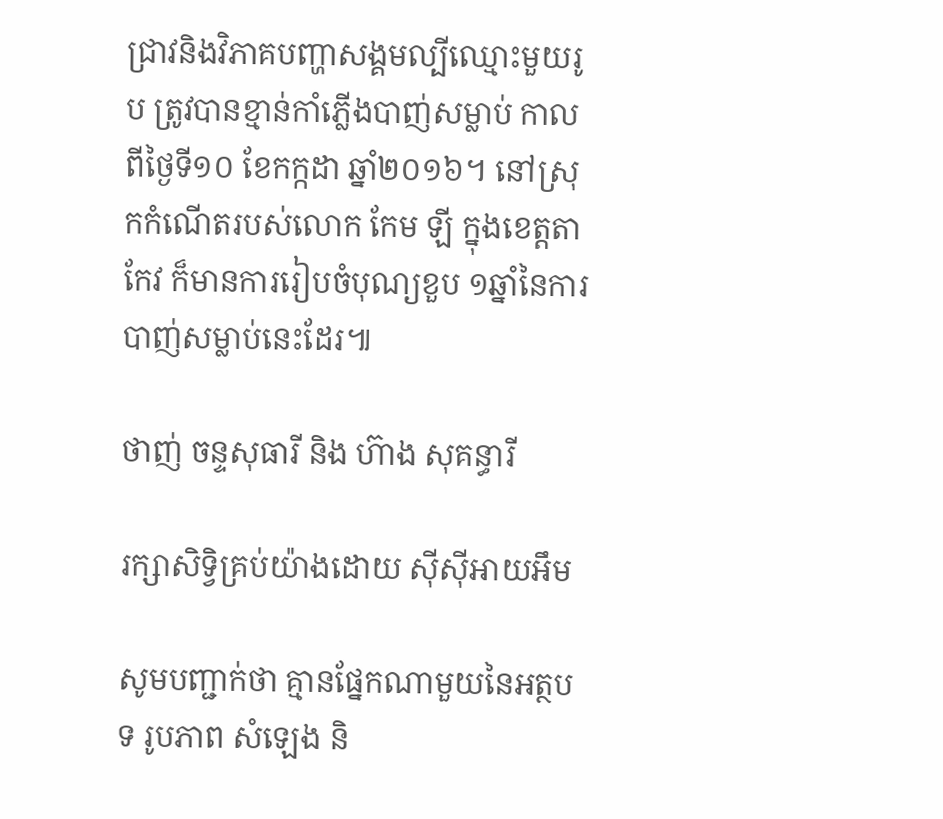ជ្រាវនិងវិភាគបញ្ហាសង្គមល្បីឈ្មោះមួយរូប ត្រូវបានខ្មាន់កាំភ្លើងបាញ់សម្លាប់ កាលពីថ្ងៃទី១០ ខែកក្កដា ឆ្នាំ២០១៦។ នៅស្រុកកំណើតរបស់លោក កែម ឡី ក្នុងខេត្តតាកែវ ក៏មានការរៀបចំបុណ្យខួប ១ឆ្នាំនៃការបាញ់សម្លាប់នេះដែរ៕

ថាញ់ ចន្ទសុធារី និង ហ៊ាង សុគន្ធារី

រក្សាសិទ្វិគ្រប់យ៉ាងដោយ ស៊ីស៊ីអាយអឹម

សូមបញ្ជាក់ថា គ្មានផ្នែកណាមួយនៃអត្ថបទ រូបភាព សំឡេង និ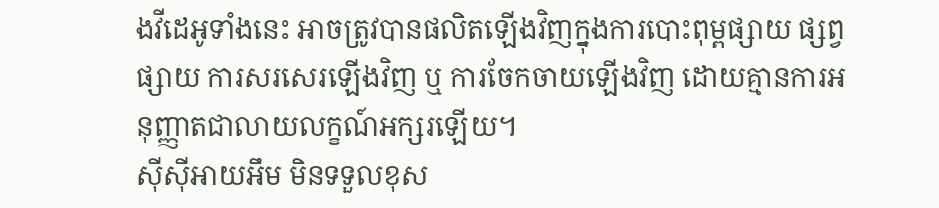ងវីដេអូទាំងនេះ អាចត្រូវបានផលិតឡើងវិញក្នុងការបោះពុម្ពផ្សាយ ផ្សព្វផ្សាយ ការសរសេរឡើងវិញ ឬ ការចែកចាយឡើងវិញ ដោយគ្មានការអនុញ្ញាតជាលាយលក្ខណ៍អក្សរឡើយ។
ស៊ីស៊ីអាយអឹម មិនទទួលខុស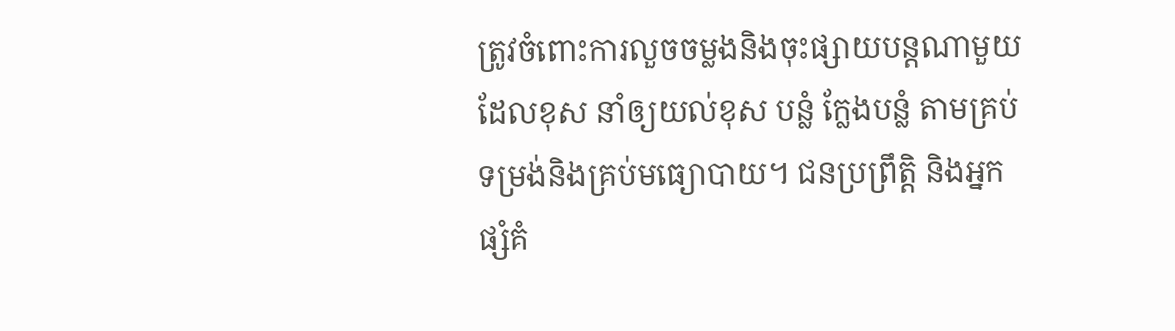ត្រូវចំពោះការលួចចម្លងនិងចុះផ្សាយបន្តណាមួយ ដែលខុស នាំឲ្យយល់ខុស បន្លំ ក្លែងបន្លំ តាមគ្រប់ទម្រង់និងគ្រប់មធ្យោបាយ។ ជនប្រព្រឹត្តិ និងអ្នកផ្សំគំ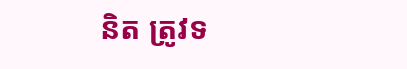និត ត្រូវទ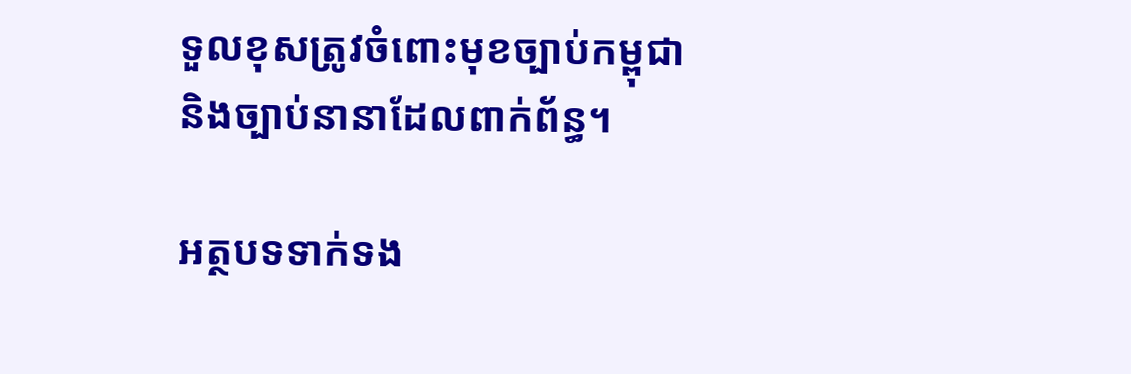ទួលខុសត្រូវចំពោះមុខច្បាប់កម្ពុជា និងច្បាប់នានាដែលពាក់ព័ន្ធ។

អត្ថបទទាក់ទង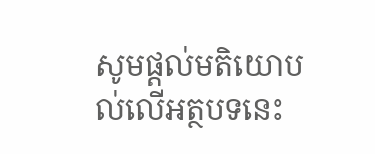សូមផ្ដល់មតិយោបល់លើអត្ថបទនេះ